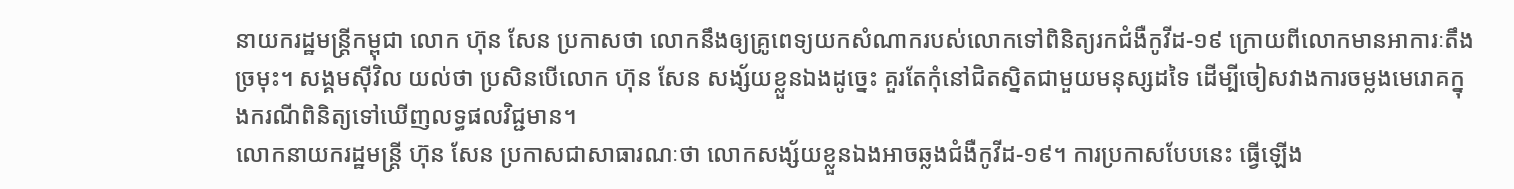នាយករដ្ឋមន្ត្រីកម្ពុជា លោក ហ៊ុន សែន ប្រកាសថា លោកនឹងឲ្យគ្រូពេទ្យយកសំណាករបស់លោកទៅពិនិត្យរកជំងឺកូវីដ-១៩ ក្រោយពីលោកមានអាការៈតឹងច្រមុះ។ សង្គមស៊ីវិល យល់ថា ប្រសិនបើលោក ហ៊ុន សែន សង្ស័យខ្លួនឯងដូច្នេះ គួរតែកុំនៅជិតស្និតជាមួយមនុស្សដទៃ ដើម្បីចៀសវាងការចម្លងមេរោគក្នុងករណីពិនិត្យទៅឃើញលទ្ធផលវិជ្ជមាន។
លោកនាយករដ្ឋមន្ត្រី ហ៊ុន សែន ប្រកាសជាសាធារណៈថា លោកសង្ស័យខ្លួនឯងអាចឆ្លងជំងឺកូវីដ-១៩។ ការប្រកាសបែបនេះ ធ្វើឡើង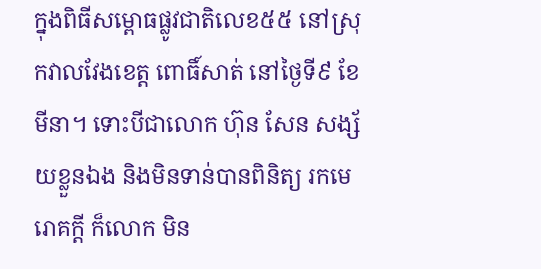ក្នុងពិធីសម្ពោធផ្លូវជាតិលេខ៥៥ នៅស្រុកវាលវែងខេត្ត ពោធិ៍សាត់ នៅថ្ងៃទី៩ ខែមីនា។ ទោះបីជាលោក ហ៊ុន សែន សង្ស័យខ្លួនឯង និងមិនទាន់បានពិនិត្យ រកមេរោគក្តី ក៏លោក មិន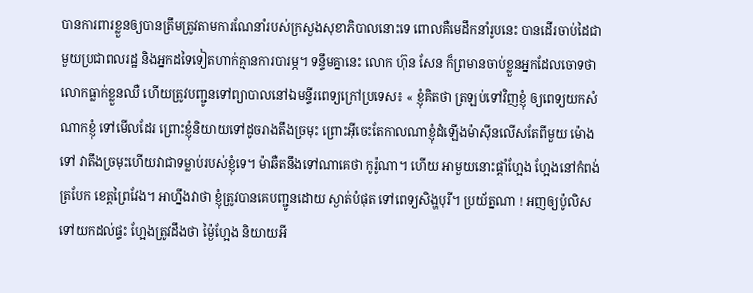បានការពារខ្លួនឲ្យបានត្រឹមត្រូវតាមការណែនាំរបស់ក្រសួងសុខាភិបាលនោះទេ ពោលគឺមេដឹកនាំរូបនេះ បានដើរចាប់ដៃជាមួយប្រជាពលរដ្ឋ និងអ្នកដទៃទៀតហាក់គ្មានការបារម្ភ។ ទន្ទឹមគ្នានេះ លោក ហ៊ុន សែន ក៏ព្រមានចាប់ខ្លួនអ្នកដែលចោទថា លោកធ្លាក់ខ្លួនឈឺ ហើយត្រូវបញ្ជូនទៅព្យាបាលនៅឯមន្ទីរពេទ្យក្រៅប្រទេស៖ « ខ្ញុំគិតថា ត្រឡប់ទៅវិញខ្ញុំ ឲ្យពេទ្យយកសំណាកខ្ញុំ ទៅមើលដែរ ព្រោះខ្ញុំនិយាយទៅដូចរាងតឹងច្រមុះ ព្រោះអ៊ីចេះតែកាលណាខ្ញុំដំឡើងម៉ាស៊ីនលើសតែពីមួយ ម៉ោងទៅ វាតឹងច្រមុះហើយវាជាទម្លាប់របស់ខ្ញុំទេ។ ម៉ាឆឺតនឹងទៅណាគេថា កូរ៉ូណា។ ហើយ អាមួយនោះផ្ដាំហ្អែង ហ្អែងនៅកំពង់ត្របែក ខេត្តព្រៃវែង។ អាហ្នឹងវាថា ខ្ញុំត្រូវបានគេបញ្ជូនដោយ ស្ងាត់បំផុត ទៅពេទ្យសិង្ហបុរី។ ប្រយ័ត្នណា ! អញឲ្យប៉ូលិសទៅយកដល់ផ្ទះ ហ្អែងត្រូវដឹងថា ម្ង៉ៃហ្អែង និយាយអី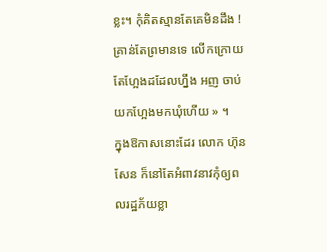ខ្លះ។ កុំគិតស្មានតែគេមិនដឹង ! គ្រាន់តែព្រមានទេ លើកក្រោយតែហ្អែងដដែលហ្នឹង អញ ចាប់យកហ្អែងមកឃុំហើយ » ។
ក្នុងឱកាសនោះដែរ លោក ហ៊ុន សែន ក៏នៅតែអំពាវនាវកុំឲ្យពលរដ្ឋភ័យខ្លា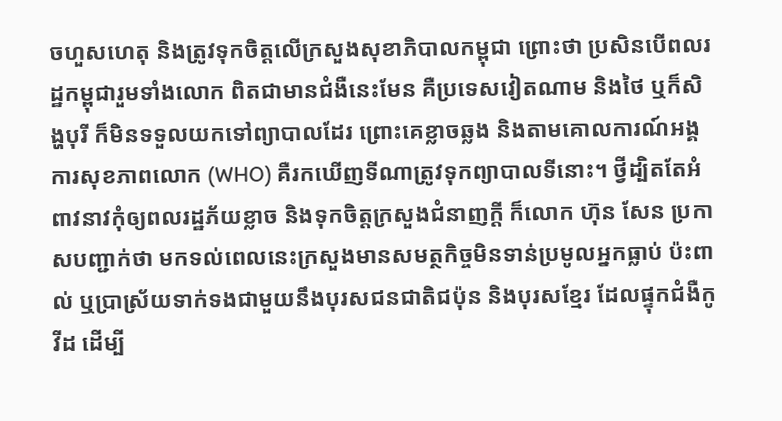ចហួសហេតុ និងត្រូវទុកចិត្តលើក្រសួងសុខាភិបាលកម្ពុជា ព្រោះថា ប្រសិនបើពលរដ្ឋកម្ពុជារួមទាំងលោក ពិតជាមានជំងឺនេះមែន គឺប្រទេសវៀតណាម និងថៃ ឬក៏សិង្ហបុរី ក៏មិនទទួលយកទៅព្យាបាលដែរ ព្រោះគេខ្លាចឆ្លង និងតាមគោលការណ៍អង្គការសុខភាពលោក (WHO) គឺរកឃើញទីណាត្រូវទុកព្យាបាលទីនោះ។ ថ្វីដ្បិតតែអំពាវនាវកុំឲ្យពលរដ្ឋភ័យខ្លាច និងទុកចិត្តក្រសួងជំនាញក្ដី ក៏លោក ហ៊ុន សែន ប្រកាសបញ្ជាក់ថា មកទល់ពេលនេះក្រសួងមានសមត្ថកិច្ចមិនទាន់ប្រមូលអ្នកធ្លាប់ ប៉ះពាល់ ឬប្រាស្រ័យទាក់ទងជាមួយនឹងបុរសជនជាតិជប៉ុន និងបុរសខ្មែរ ដែលផ្ទុកជំងឺកូវីដ ដើម្បី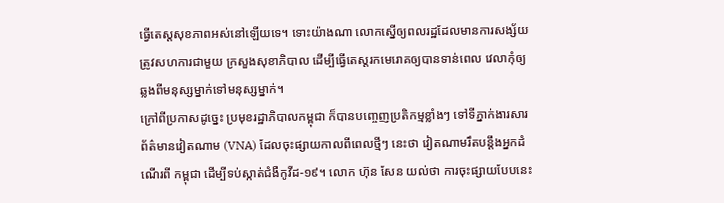ធ្វើតេស្តសុខភាពអស់នៅឡើយទេ។ ទោះយ៉ាងណា លោកស្នើឲ្យពលរដ្ឋដែលមានការសង្ស័យ ត្រូវសហការជាមួយ ក្រសួងសុខាភិបាល ដើម្បីធ្វើតេស្តរកមេរោគឲ្យបានទាន់ពេល វេលាកុំឲ្យឆ្លងពីមនុស្សម្នាក់ទៅមនុស្សម្នាក់។
ក្រៅពីប្រកាសដូច្នេះ ប្រមុខរដ្ឋាភិបាលកម្ពុជា ក៏បានបញ្ចេញប្រតិកម្មខ្លាំងៗ ទៅទីភ្នាក់ងារសារព័ត៌មានវៀតណាម (VNA) ដែលចុះផ្សាយកាលពីពេលថ្មីៗ នេះថា វៀតណាមរឹតបន្តឹងអ្នកដំណើរពី កម្ពុជា ដើម្បីទប់ស្កាត់ជំងឺកូវីដ-១៩។ លោក ហ៊ុន សែន យល់ថា ការចុះផ្សាយបែបនេះ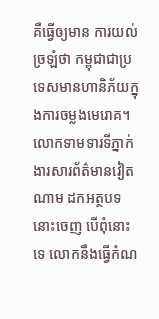គឺធ្វើឲ្យមាន ការយល់ច្រឡំថា កម្ពុជាជាប្រទេសមានហានិភ័យក្នុងការចម្លងមេរោគ។ លោកទាមទារទីភ្នាក់ងារសារព័ត៌មានវៀតណាម ដកអត្ថបទនោះចេញ បើពុំនោះទេ លោកនឹងធ្វើកំណ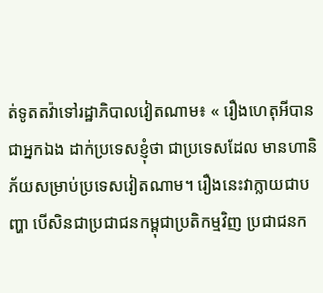ត់ទូតតវ៉ាទៅរដ្ឋាភិបាលវៀតណាម៖ « រឿងហេតុអីបានជាអ្នកឯង ដាក់ប្រទេសខ្ញុំថា ជាប្រទេសដែល មានហានិភ័យសម្រាប់ប្រទេសវៀតណាម។ រឿងនេះវាក្លាយជាបញ្ហា បើសិនជាប្រជាជនកម្ពុជាប្រតិកម្មវិញ ប្រជាជនក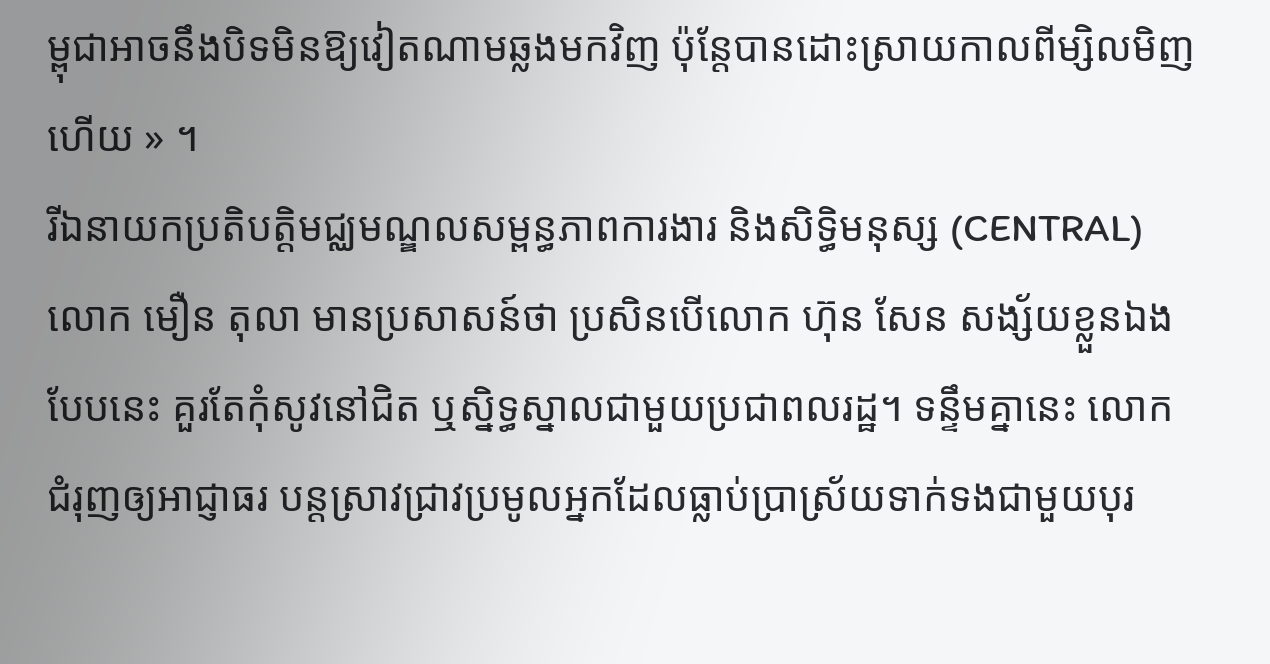ម្ពុជាអាចនឹងបិទមិនឱ្យវៀតណាមឆ្លងមកវិញ ប៉ុន្តែបានដោះស្រាយកាលពីម្សិលមិញហើយ » ។
រីឯនាយកប្រតិបត្តិមជ្ឈមណ្ឌលសម្ពន្ធភាពការងារ និងសិទ្ធិមនុស្ស (CENTRAL) លោក មឿន តុលា មានប្រសាសន៍ថា ប្រសិនបើលោក ហ៊ុន សែន សង្ស័យខ្លួនឯងបែបនេះ គួរតែកុំសូវនៅជិត ឬស្និទ្ធស្នាលជាមួយប្រជាពលរដ្ឋ។ ទន្ទឹមគ្នានេះ លោក ជំរុញឲ្យអាជ្ញាធរ បន្តស្រាវជ្រាវប្រមូលអ្នកដែលធ្លាប់ប្រាស្រ័យទាក់ទងជាមួយបុរ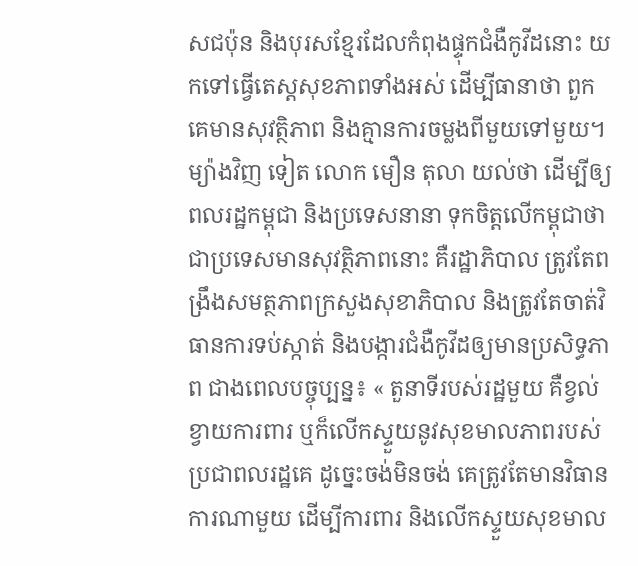សជប៉ុន និងបុរសខ្មែរដែលកំពុងផ្ទុកជំងឺកូវីដនោះ យកទៅធ្វើតេស្តសុខភាពទាំងអស់ ដើម្បីធានាថា ពួកគេមានសុវត្ថិភាព និងគ្មានការចម្លងពីមួយទៅមួយ។ ម្យ៉ាងវិញ ទៀត លោក មឿន តុលា យល់ថា ដើម្បីឲ្យពលរដ្ឋកម្ពុជា និងប្រទេសនានា ទុកចិត្តលើកម្ពុជាថា ជាប្រទេសមានសុវត្ថិភាពនោះ គឺរដ្ឋាភិបាល ត្រូវតែពង្រឹងសមត្ថភាពក្រសួងសុខាភិបាល និងត្រូវតែចាត់វិធានការទប់ស្កាត់ និងបង្ការជំងឺកូវីដឲ្យមានប្រសិទ្ធភាព ជាងពេលបច្ចុប្បន្ន៖ « តួនាទីរបស់រដ្ឋមួយ គឺខ្វល់ខ្វាយការពារ ឬក៏លើកស្ទួយនូវសុខមាលភាពរបស់ប្រជាពលរដ្ឋគេ ដូច្នេះចង់មិនចង់ គេត្រូវតែមានវិធានការណាមួយ ដើម្បីការពារ និងលើកស្ទួយសុខមាល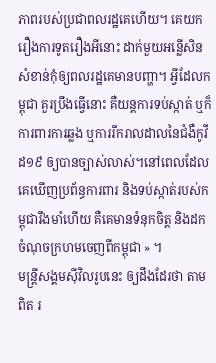ភាពរបស់ប្រជាពលរដ្ឋគេហើយ។ គេយករឿងការទូតរឿងអីនោះ ដាក់មួយអន្លើសិន សំខាន់កុំឲ្យពលរដ្ឋគេមានបញ្ហា។ អ្វីដែលកម្ពុជា គួរប្រឹងធ្វើនោះ គឺយន្តការទប់ស្កាត់ ឬក៏ការពារការឆ្លង ឬការរីករាលដាលនៃជំងឺកូវីដ១៩ ឲ្យបានច្បាស់លាស់។នៅពេលដែលគេឃើញប្រព័ន្ធការពារ និងទប់ស្កាត់របស់កម្ពុជារឹងមាំហើយ គឺគេមានទំនុកចិត្ត និងដកចំណុចក្រហមចេញពីកម្ពុជា » ។
មន្ត្រីសង្គមស៊ីវិលរូបនេះ ឲ្យដឹងដែរថា តាមពិត រ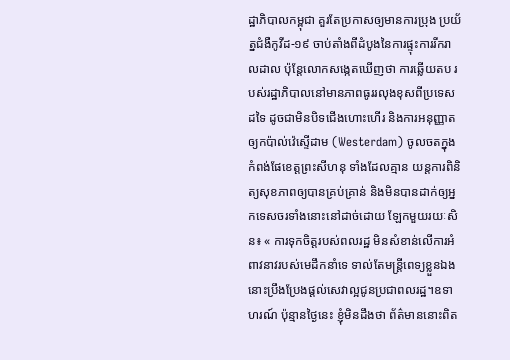ដ្ឋាភិបាលកម្ពុជា គួរតែប្រកាសឲ្យមានការប្រុង ប្រយ័ត្នជំងឺកូវីដ-១៩ ចាប់តាំងពីដំបូងនៃការផ្ទុះការរីករាលដាល ប៉ុន្តែលោកសង្កេតឃើញថា ការឆ្លើយតប របស់រដ្ឋាភិបាលនៅមានភាពធូររលុងខុសពីប្រទេសដទៃ ដូចជាមិនបិទជើងហោះហើរ និងការអនុញ្ញាតឲ្យកប៉ាល់វ៉េស្ទើដាម (Westerdam) ចូលចតក្នុងកំពង់ផែខេត្តព្រះសីហនុ ទាំងដែលគ្មាន យន្តការពិនិត្យសុខភាពឲ្យបានគ្រប់គ្រាន់ និងមិនបានដាក់ឲ្យអ្នកទេសចរទាំងនោះនៅដាច់ដោយ ឡែកមួយរយៈសិន៖ « ការទុកចិត្តរបស់ពលរដ្ឋ មិនសំខាន់លើការអំពាវនាវរបស់មេដឹកនាំទេ ទាល់តែមន្ត្រីពេទ្យខ្លួនឯងនោះប្រឹងប្រែងផ្ដល់សេវាល្អជូនប្រជាពលរដ្ឋ។ឧទាហរណ៍ ប៉ុន្មានថ្ងៃនេះ ខ្ញុំមិនដឹងថា ព័ត៌មាននោះពិត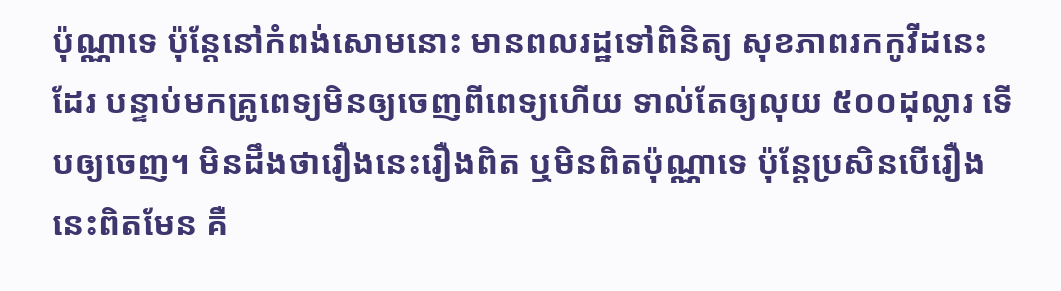ប៉ុណ្ណាទេ ប៉ុន្តែនៅកំពង់សោមនោះ មានពលរដ្ឋទៅពិនិត្យ សុខភាពរកកូវីដនេះដែរ បន្ទាប់មកគ្រូពេទ្យមិនឲ្យចេញពីពេទ្យហើយ ទាល់តែឲ្យលុយ ៥០០ដុល្លារ ទើបឲ្យចេញ។ មិនដឹងថារឿងនេះរឿងពិត ឬមិនពិតប៉ុណ្ណាទេ ប៉ុន្តែប្រសិនបើរឿងនេះពិតមែន គឺ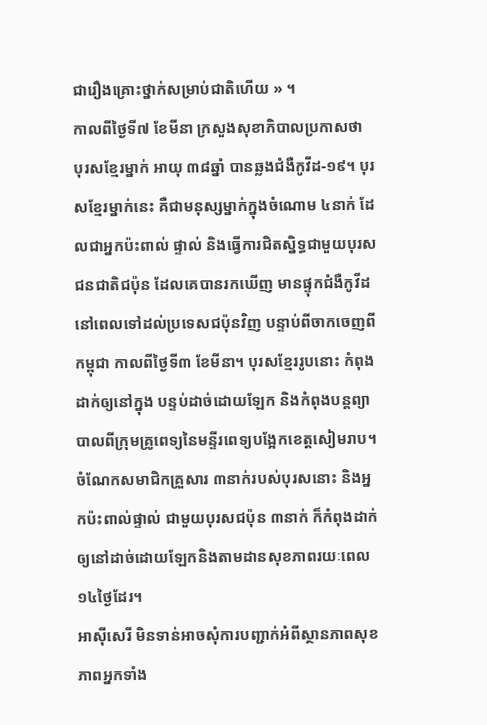ជារឿងគ្រោះថ្នាក់សម្រាប់ជាតិហើយ » ។
កាលពីថ្ងៃទី៧ ខែមីនា ក្រសួងសុខាភិបាលប្រកាសថា បុរសខ្មែរម្នាក់ អាយុ ៣៨ឆ្នាំ បានឆ្លងជំងឺកូវីដ-១៩។ បុរសខ្មែរម្នាក់នេះ គឺជាមនុស្សម្នាក់ក្នុងចំណោម ៤នាក់ ដែលជាអ្នកប៉ះពាល់ ផ្ទាល់ និងធ្វើការជិតស្និទ្ធជាមួយបុរសជនជាតិជប៉ុន ដែលគេបានរកឃើញ មានផ្ទុកជំងឺកូវីដនៅពេលទៅដល់ប្រទេសជប៉ុនវិញ បន្ទាប់ពីចាកចេញពីកម្ពុជា កាលពីថ្ងៃទី៣ ខែមីនា។ បុរសខ្មែររូបនោះ កំពុងដាក់ឲ្យនៅក្នុង បន្ទប់ដាច់ដោយឡែក និងកំពុងបន្តព្យាបាលពីក្រុមគ្រូពេទ្យនៃមន្ទីរពេទ្យបង្អែកខេត្តសៀមរាប។ ចំណែកសមាជិកគ្រួសារ ៣នាក់របស់បុរសនោះ និងអ្នកប៉ះពាល់ផ្ទាល់ ជាមួយបុរសជប៉ុន ៣នាក់ ក៏កំពុងដាក់ឲ្យនៅដាច់ដោយឡែកនិងតាមដានសុខភាពរយៈពេល ១៤ថ្ងៃដែរ។
អាស៊ីសេរី មិនទាន់អាចសុំការបញ្ជាក់អំពីស្ថានភាពសុខភាពអ្នកទាំង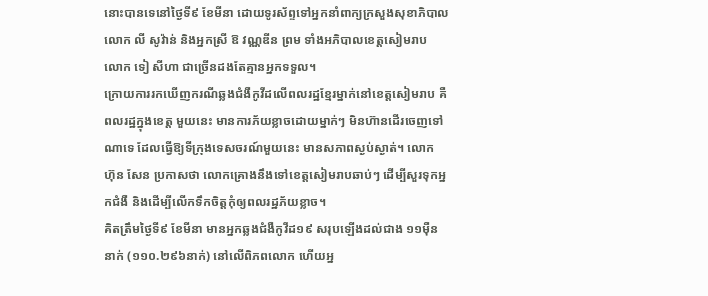នោះបានទេនៅថ្ងៃទី៩ ខែមីនា ដោយទូរស័ព្ទទៅអ្នកនាំពាក្យក្រសួងសុខាភិបាល លោក លី សូវ៉ាន់ និងអ្នកស្រី ឱ វណ្ណឌីន ព្រម ទាំងអភិបាលខេត្តសៀមរាប លោក ទៀ សីហា ជាច្រើនដងតែគ្មានអ្នកទទួល។
ក្រោយការរកឃើញករណីឆ្លងជំងឺកូវីដលើពលរដ្ឋខ្មែរម្នាក់នៅខេត្តសៀមរាប គឺពលរដ្ឋក្នុងខេត្ត មួយនេះ មានការភ័យខ្លាចដោយម្នាក់ៗ មិនហ៊ានដើរចេញទៅណាទេ ដែលធ្វើឱ្យទីក្រុងទេសចរណ៍មួយនេះ មានសភាពស្ងប់ស្ងាត់។ លោក ហ៊ុន សែន ប្រកាសថា លោកគ្រោងនឹងទៅខេត្តសៀមរាបឆាប់ៗ ដើម្បីសួរទុកអ្នកជំងឺ និងដើម្បីលើកទឹកចិត្តកុំឲ្យពលរដ្ឋភ័យខ្លាច។
គិតត្រឹមថ្ងៃទី៩ ខែមីនា មានអ្នកឆ្លងជំងឺកូវីដ១៩ សរុបឡើងដល់ជាង ១១ម៉ឺននាក់ (១១០.២៩៦នាក់) នៅលើពិភពលោក ហើយអ្ន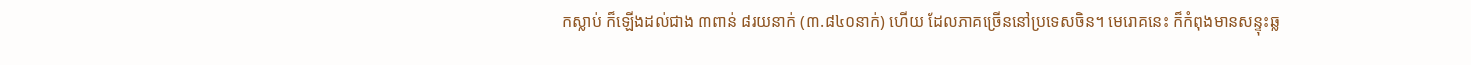កស្លាប់ ក៏ឡើងដល់ជាង ៣ពាន់ ៨រយនាក់ (៣.៨៤០នាក់) ហើយ ដែលភាគច្រើននៅប្រទេសចិន។ មេរោគនេះ ក៏កំពុងមានសន្ទុះឆ្ល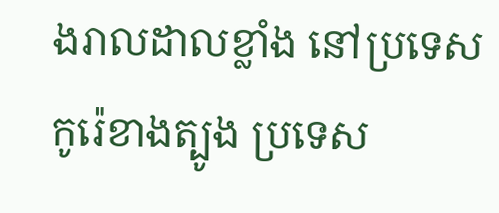ងរាលដាលខ្លាំង នៅប្រទេសកូរ៉េខាងត្បូង ប្រទេស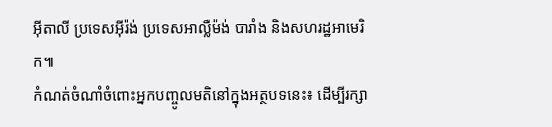អ៊ីតាលី ប្រទេសអ៊ីរ៉ង់ ប្រទេសអាល្លឺម៉ង់ បារាំង និងសហរដ្ឋអាមេរិក៕
កំណត់ចំណាំចំពោះអ្នកបញ្ចូលមតិនៅក្នុងអត្ថបទនេះ៖ ដើម្បីរក្សា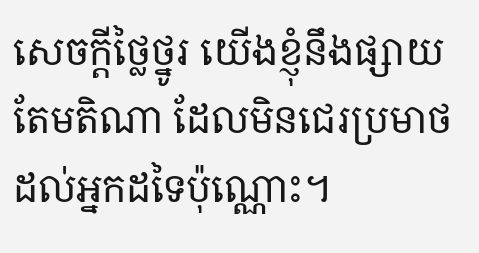សេចក្ដីថ្លៃថ្នូរ យើងខ្ញុំនឹងផ្សាយតែមតិណា ដែលមិនជេរប្រមាថដល់អ្នកដទៃប៉ុណ្ណោះ។